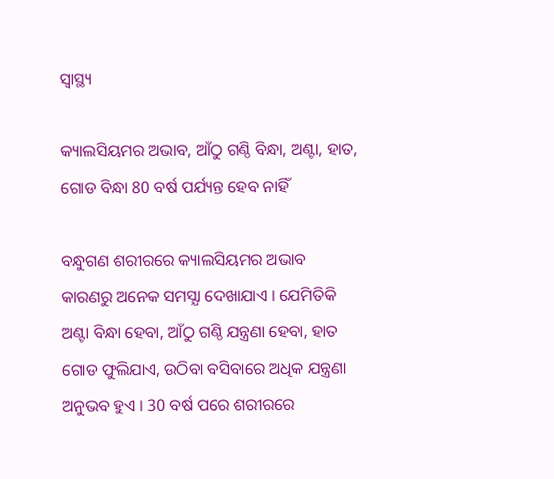ସ୍ୱାସ୍ଥ୍ୟ

କ୍ୟାଲସିୟମର ଅଭାବ, ଆଁଠୁ ଗଣ୍ଠି ବିନ୍ଧା, ଅଣ୍ଟା, ହାତ, ଗୋଡ ବିନ୍ଧା 80 ବର୍ଷ ପର୍ଯ୍ୟନ୍ତ ହେବ ନାହିଁ

ବନ୍ଧୁଗଣ ଶରୀରରେ କ୍ୟାଲସିୟମର ଅଭାବ କାରଣରୁ ଅନେକ ସମସ୍ଯା ଦେଖାଯାଏ । ଯେମିତିକି ଅଣ୍ଟା ବିନ୍ଧା ହେବା, ଆଁଠୁ ଗଣ୍ଠି ଯନ୍ତ୍ରଣା ହେବା, ହାତ ଗୋଡ ଫୁଲିଯାଏ, ଉଠିବା ବସିବାରେ ଅଧିକ ଯନ୍ତ୍ରଣା ଅନୁଭବ ହୁଏ । 30 ବର୍ଷ ପରେ ଶରୀରରେ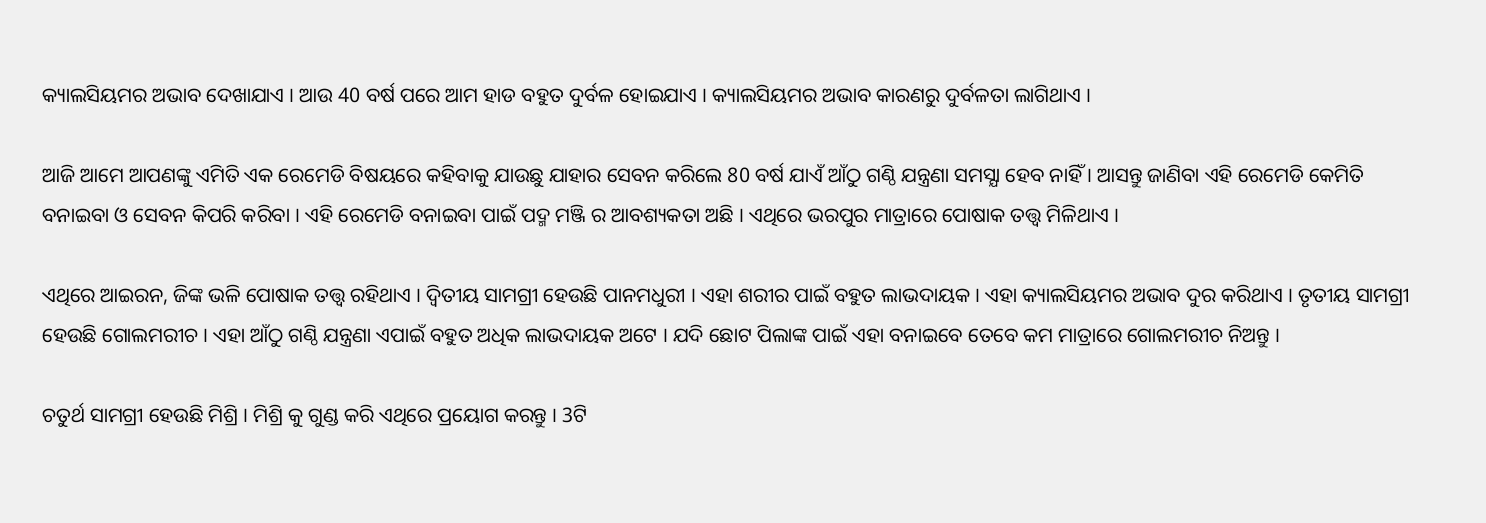କ୍ୟାଲସିୟମର ଅଭାବ ଦେଖାଯାଏ । ଆଉ 40 ବର୍ଷ ପରେ ଆମ ହାଡ ବହୁତ ଦୁର୍ବଳ ହୋଇଯାଏ । କ୍ୟାଲସିୟମର ଅଭାବ କାରଣରୁ ଦୁର୍ବଳତା ଲାଗିଥାଏ ।

ଆଜି ଆମେ ଆପଣଙ୍କୁ ଏମିତି ଏକ ରେମେଡି ବିଷୟରେ କହିବାକୁ ଯାଉଛୁ ଯାହାର ସେବନ କରିଲେ 80 ବର୍ଷ ଯାଏଁ ଆଁଠୁ ଗଣ୍ଠି ଯନ୍ତ୍ରଣା ସମସ୍ଯା ହେବ ନାହିଁ । ଆସନ୍ତୁ ଜାଣିବା ଏହି ରେମେଡି କେମିତି ବନାଇବା ଓ ସେବନ କିପରି କରିବା । ଏହି ରେମେଡି ବନାଇବା ପାଇଁ ପଦ୍ମ ମଞ୍ଜି ର ଆବଶ୍ୟକତା ଅଛି । ଏଥିରେ ଭରପୁର ମାତ୍ରାରେ ପୋଷାକ ତତ୍ତ୍ଵ ମିଳିଥାଏ ।

ଏଥିରେ ଆଇରନ, ଜିଙ୍କ ଭଳି ପୋଷାକ ତତ୍ତ୍ଵ ରହିଥାଏ । ଦ୍ଵିତୀୟ ସାମଗ୍ରୀ ହେଉଛି ପାନମଧୁରୀ । ଏହା ଶରୀର ପାଇଁ ବହୁତ ଲାଭଦାୟକ । ଏହା କ୍ୟାଲସିୟମର ଅଭାବ ଦୁର କରିଥାଏ । ତୃତୀୟ ସାମଗ୍ରୀ ହେଉଛି ଗୋଲମରୀଚ । ଏହା ଆଁଠୁ ଗଣ୍ଠି ଯନ୍ତ୍ରଣା ଏପାଇଁ ବହୁତ ଅଧିକ ଲାଭଦାୟକ ଅଟେ । ଯଦି ଛୋଟ ପିଲାଙ୍କ ପାଇଁ ଏହା ବନାଇବେ ତେବେ କମ ମାତ୍ରାରେ ଗୋଲମରୀଚ ନିଅନ୍ତୁ ।

ଚତୁର୍ଥ ସାମଗ୍ରୀ ହେଉଛି ମିଶ୍ରି । ମିଶ୍ରି କୁ ଗୁଣ୍ଡ କରି ଏଥିରେ ପ୍ରୟୋଗ କରନ୍ତୁ । 3ଟି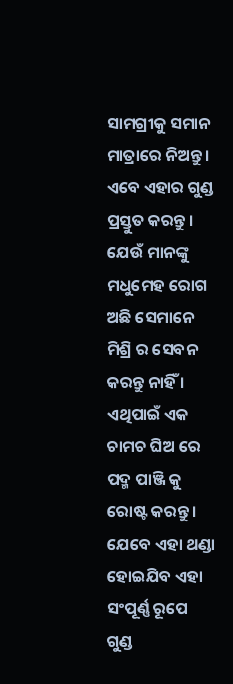ସାମଗ୍ରୀକୁ ସମାନ ମାତ୍ରାରେ ନିଅନ୍ତୁ । ଏବେ ଏହାର ଗୁଣ୍ଡ ପ୍ରସ୍ତୁତ କରନ୍ତୁ । ଯେଉଁ ମାନଙ୍କୁ ମଧୁମେହ ରୋଗ ଅଛି ସେମାନେ ମିଶ୍ରି ର ସେବନ କରନ୍ତୁ ନାହିଁ । ଏଥିପାଇଁ ଏକ ଚାମଚ ଘିଅ ରେ ପଦ୍ମ ପାଞ୍ଜି କୁ ରୋଷ୍ଟ କରନ୍ତୁ । ଯେବେ ଏହା ଥଣ୍ଡା ହୋଇଯିବ ଏହା ସଂପୂର୍ଣ୍ଣ ରୂପେ ଗୁଣ୍ଡ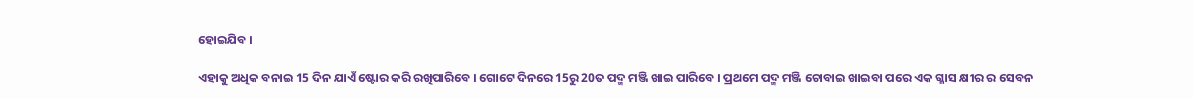ହୋଇଯିବ ।

ଏହାକୁ ଅଧିକ ବନାଇ 15 ଦିନ ଯାଏଁ ଷ୍ଟୋର କରି ରଖିପାରିବେ । ଗୋଟେ ଦିନରେ 15ରୁ 20ତ ପଦ୍ମ ମଞ୍ଜି ଖାଇ ପାରିବେ । ପ୍ରଥମେ ପଦ୍ମ ମଞ୍ଜି ଚୋବାଇ ଖାଇବା ପରେ ଏକ ଗ୍ଳାସ କ୍ଷୀର ର ସେବନ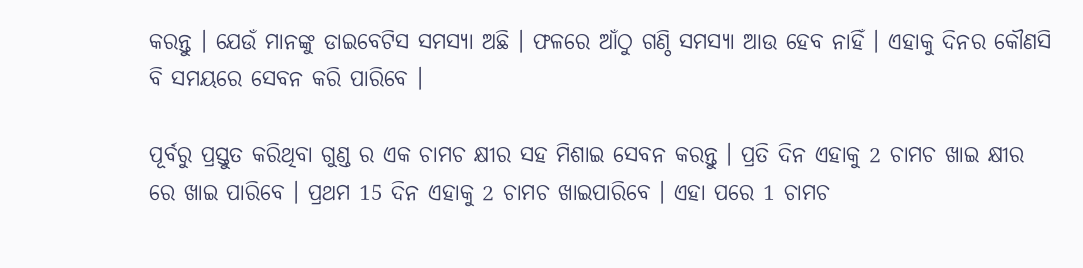କରନ୍ତୁ । ଯେଉଁ ମାନଙ୍କୁ ଡାଇବେଟିସ ସମସ୍ଯା ଅଛି । ଫଳରେ ଆଁଠୁ ଗଣ୍ଠି ସମସ୍ଯା ଆଉ ହେବ ନାହିଁ । ଏହାକୁ ଦିନର କୌଣସି ବି ସମୟରେ ସେବନ କରି ପାରିବେ ।

ପୂର୍ବରୁ ପ୍ରସ୍ତୁତ କରିଥିବା ଗୁଣ୍ଡ ର ଏକ ଚାମଚ କ୍ଷୀର ସହ ମିଶାଇ ସେବନ କରନ୍ତୁ । ପ୍ରତି ଦିନ ଏହାକୁ 2 ଚାମଚ ଖାଇ କ୍ଷୀର ରେ ଖାଇ ପାରିବେ । ପ୍ରଥମ 15 ଦିନ ଏହାକୁ 2 ଚାମଚ ଖାଇପାରିବେ । ଏହା ପରେ 1 ଚାମଚ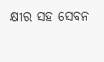କ୍ଷୀର ସହ ସେବନ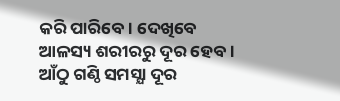କରି ପାରିବେ । ଦେଖିବେ ଆଳସ୍ୟ ଶରୀରରୁ ଦୂର ହେବ । ଆଁଠୁ ଗଣ୍ଠି ସମସ୍ଯା ଦୂର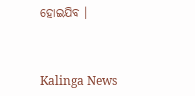ହୋଇଯିବ ।



Kalinga News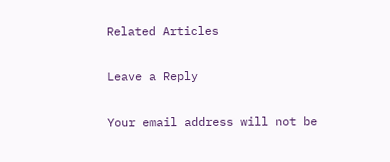Related Articles

Leave a Reply

Your email address will not be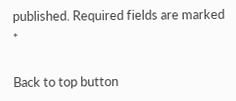published. Required fields are marked *

Back to top button